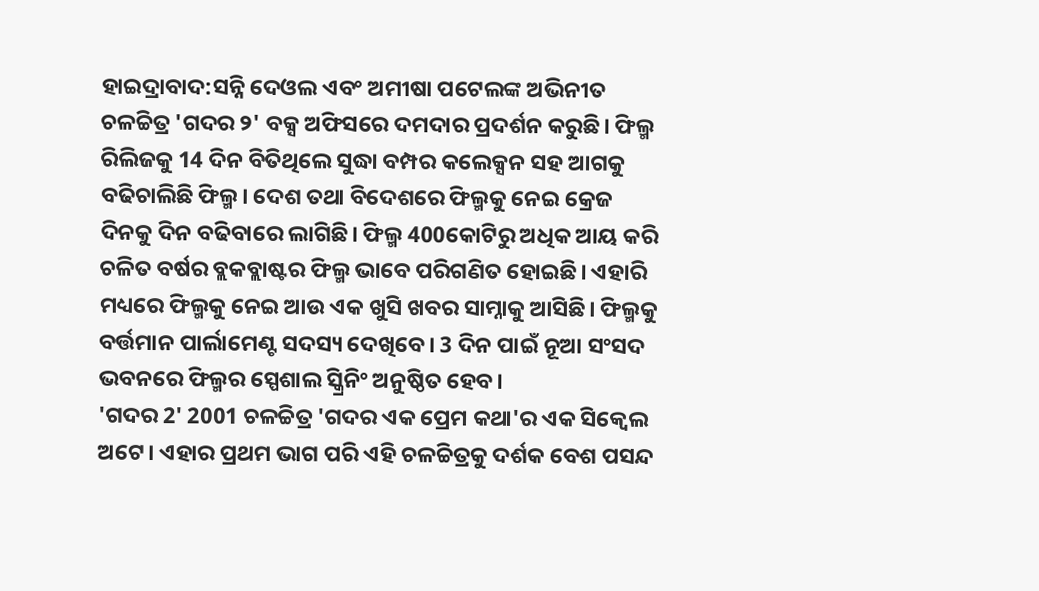ହାଇଦ୍ରାବାଦ:ସନ୍ନି ଦେଓଲ ଏବଂ ଅମୀଷା ପଟେଲଙ୍କ ଅଭିନୀତ ଚଳଚ୍ଚିତ୍ର 'ଗଦର ୨' ବକ୍ସ ଅଫିସରେ ଦମଦାର ପ୍ରଦର୍ଶନ କରୁଛି। ଫିଲ୍ମ ରିଲିଜକୁ 14 ଦିନ ବିତିଥିଲେ ସୁଦ୍ଧା ବମ୍ପର କଲେକ୍ସନ ସହ ଆଗକୁ ବଢିଚାଲିଛି ଫିଲ୍ମ। ଦେଶ ତଥା ବିଦେଶରେ ଫିଲ୍ମକୁ ନେଇ କ୍ରେଜ ଦିନକୁ ଦିନ ବଢିବାରେ ଲାଗିଛି। ଫିଲ୍ମ 400କୋଟିରୁ ଅଧିକ ଆୟ କରି ଚଳିତ ବର୍ଷର ବ୍ଲକବ୍ଲାଷ୍ଟର ଫିଲ୍ମ ଭାବେ ପରିଗଣିତ ହୋଇଛି। ଏହାରି ମଧ୍ୟରେ ଫିଲ୍ମକୁ ନେଇ ଆଉ ଏକ ଖୁସି ଖବର ସାମ୍ନାକୁ ଆସିଛି। ଫିଲ୍ମକୁ ବର୍ତ୍ତମାନ ପାର୍ଲାମେଣ୍ଟ ସଦସ୍ୟ ଦେଖିବେ। 3 ଦିନ ପାଇଁ ନୂଆ ସଂସଦ ଭବନରେ ଫିଲ୍ମର ସ୍ପେଶାଲ ସ୍କ୍ରିନିଂ ଅନୁଷ୍ଠିତ ହେବ।
'ଗଦର 2' 2001 ଚଳଚ୍ଚିତ୍ର 'ଗଦର ଏକ ପ୍ରେମ କଥା'ର ଏକ ସିକ୍ୱେଲ ଅଟେ। ଏହାର ପ୍ରଥମ ଭାଗ ପରି ଏହି ଚଳଚ୍ଚିତ୍ରକୁ ଦର୍ଶକ ବେଶ ପସନ୍ଦ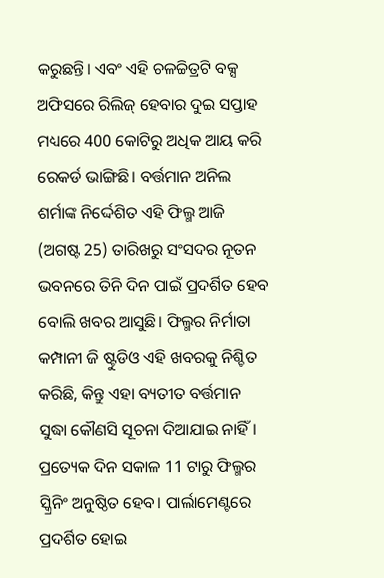କରୁଛନ୍ତି। ଏବଂ ଏହି ଚଳଚ୍ଚିତ୍ରଟି ବକ୍ସ ଅଫିସରେ ରିଲିଜ୍ ହେବାର ଦୁଇ ସପ୍ତାହ ମଧ୍ୟରେ 400 କୋଟିରୁ ଅଧିକ ଆୟ କରି ରେକର୍ଡ ଭାଙ୍ଗିଛି। ବର୍ତ୍ତମାନ ଅନିଲ ଶର୍ମାଙ୍କ ନିର୍ଦ୍ଦେଶିତ ଏହି ଫିଲ୍ମ ଆଜି (ଅଗଷ୍ଟ 25) ତାରିଖରୁ ସଂସଦର ନୂତନ ଭବନରେ ତିନି ଦିନ ପାଇଁ ପ୍ରଦର୍ଶିତ ହେବ ବୋଲି ଖବର ଆସୁଛି। ଫିଲ୍ମର ନିର୍ମାତା କମ୍ପାନୀ ଜି ଷ୍ଟୁଡିଓ ଏହି ଖବରକୁ ନିଶ୍ଚିତ କରିଛି, କିନ୍ତୁ ଏହା ବ୍ୟତୀତ ବର୍ତ୍ତମାନ ସୁଦ୍ଧା କୌଣସି ସୂଚନା ଦିଆଯାଇ ନାହିଁ। ପ୍ରତ୍ୟେକ ଦିନ ସକାଳ 11 ଟାରୁ ଫିଲ୍ମର ସ୍କ୍ରିନିଂ ଅନୁଷ୍ଠିତ ହେବ। ପାର୍ଲାମେଣ୍ଟରେ ପ୍ରଦର୍ଶିତ ହୋଇ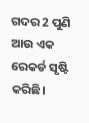ଗଦର 2 ପୁଣି ଆଉ ଏକ ରେକର୍ଡ ସୃଷ୍ଟି କରିଛି।